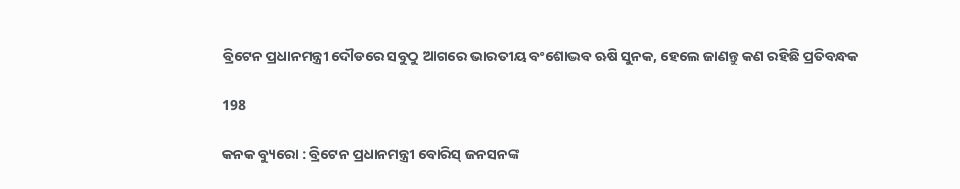ବ୍ରିଟେନ ପ୍ରଧାନମନ୍ତ୍ରୀ ଦୌଡରେ ସବୁଠୁ ଆଗରେ ଭାରତୀୟ ବଂଶୋଦ୍ଭବ ଋଷି ସୁନକ, ହେଲେ ଜାଣନ୍ତୁ କଣ ରହିଛି ପ୍ରତିବନ୍ଧକ

198

କନକ ବ୍ୟୁରୋ : ବ୍ରିଟେନ ପ୍ରଧାନମନ୍ତ୍ରୀ ବୋରିସ୍ ଜନସନଙ୍କ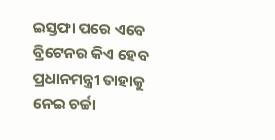ଇସ୍ତଫା ପରେ ଏବେ ବ୍ରିଟେନର କିଏ ହେବ ପ୍ରଧାନମନ୍ତ୍ରୀ ତାହାକୁ ନେଇ ଚର୍ଚ୍ଚା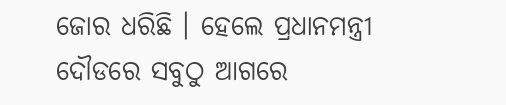ଜୋର ଧରିଛି । ହେଲେ ପ୍ରଧାନମନ୍ତ୍ରୀ ଦୌଡରେ ସବୁଠୁ ଆଗରେ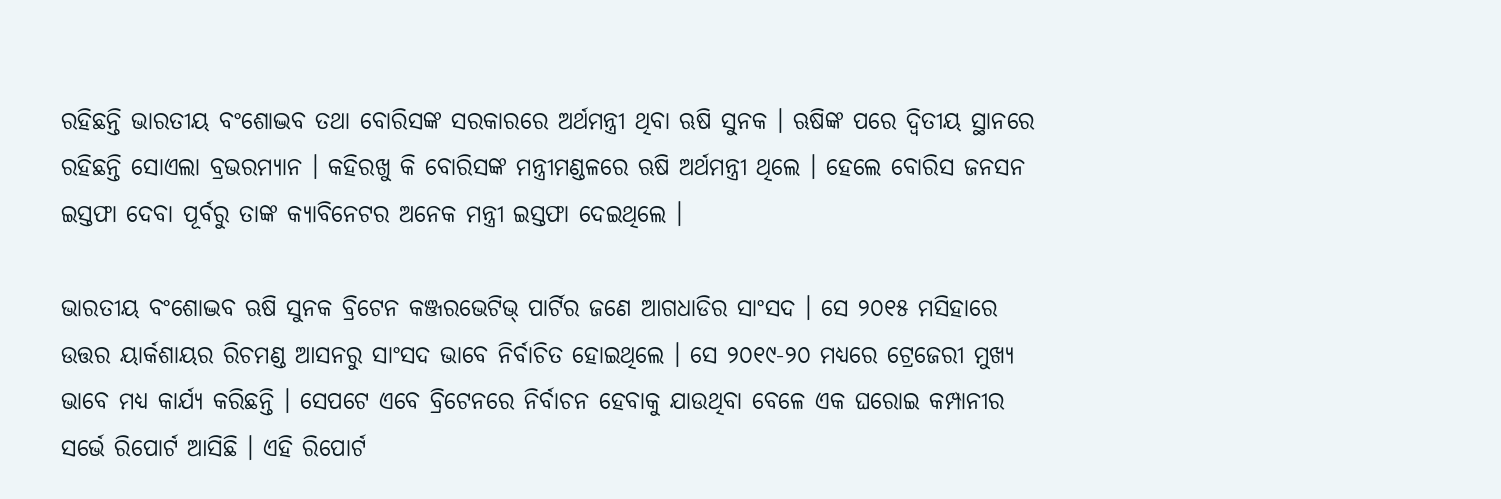ରହିଛନ୍ତି ଭାରତୀୟ ବଂଶୋଦ୍ଭବ ତଥା ବୋରିସଙ୍କ ସରକାରରେ ଅର୍ଥମନ୍ତ୍ରୀ ଥିବା ଋଷି ସୁନକ । ଋଷିଙ୍କ ପରେ ଦ୍ୱିତୀୟ ସ୍ଥାନରେ ରହିଛନ୍ତି ସୋଏଲା ବ୍ରଭରମ୍ୟାନ । କହିରଖୁ କି ବୋରିସଙ୍କ ମନ୍ତ୍ରୀମଣ୍ଡଳରେ ଋଷି ଅର୍ଥମନ୍ତ୍ରୀ ଥିଲେ । ହେଲେ ବୋରିସ ଜନସନ ଇସ୍ତଫା ଦେବା ପୂର୍ବରୁ ତାଙ୍କ କ୍ୟାବିନେଟର ଅନେକ ମନ୍ତ୍ରୀ ଇସ୍ତଫା ଦେଇଥିଲେ ।

ଭାରତୀୟ ବଂଶୋଦ୍ଭବ ଋଷି ସୁନକ ବ୍ରିଟେନ କଞ୍ଜରଭେଟିଭ୍ ପାର୍ଟିର ଜଣେ ଆଗଧାଡିର ସାଂସଦ । ସେ ୨୦୧୫ ମସିହାରେ ଉତ୍ତର ୟାର୍କଶାୟର ରିଚମଣ୍ଡ ଆସନରୁ ସାଂସଦ ଭାବେ ନିର୍ବାଚିତ ହୋଇଥିଲେ । ସେ ୨୦୧୯-୨୦ ମଧ୍ୟରେ ଟ୍ରେଜେରୀ ମୁଖ୍ୟ ଭାବେ ମଧ୍ୟ କାର୍ଯ୍ୟ କରିଛନ୍ତି । ସେପଟେ ଏବେ ବ୍ରିଟେନରେ ନିର୍ବାଚନ ହେବାକୁ ଯାଉଥିବା ବେଳେ ଏକ ଘରୋଇ କମ୍ପାନୀର ସର୍ଭେ ରିପୋର୍ଟ ଆସିଛି । ଏହି ରିପୋର୍ଟ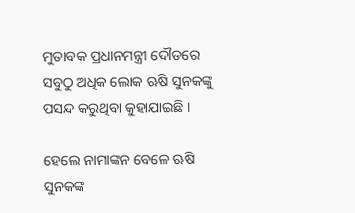ମୁତାବକ ପ୍ରଧାନମନ୍ତ୍ରୀ ଦୌଡରେ ସବୁଠୁ ଅଧିକ ଲୋକ ଋଷି ସୁନକଙ୍କୁ ପସନ୍ଦ କରୁଥିବା କୁହାଯାଇଛି ।

ହେଲେ ନାମାଙ୍କନ ବେଳେ ଋଷି ସୁନକଙ୍କ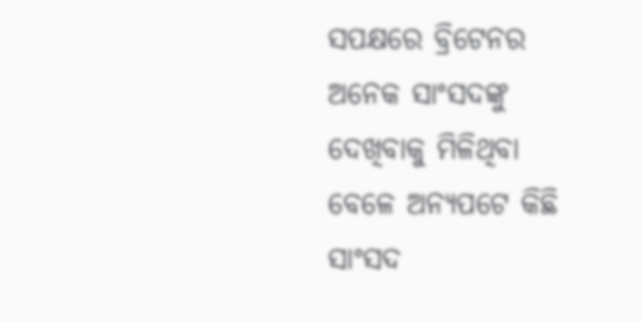ସପକ୍ଷରେ ବ୍ରିଟେନର ଅନେକ ସାଂସଦଙ୍କୁ ଦେଖିବାକୁ ମିଳିଥିବା ବେଳେ ଅନ୍ୟପଟେ କିଛି ସାଂସଦ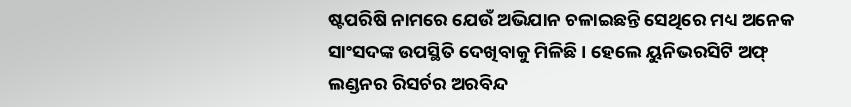ଷ୍ଟପରିଷି ନାମରେ ଯେଉଁ ଅଭିଯାନ ଚଳାଇଛନ୍ତି ସେଥିରେ ମଧ୍ୟ ଅନେକ ସାଂସଦଙ୍କ ଉପସ୍ଥିତି ଦେଖିବାକୁ ମିଳିଛି । ହେଲେ ୟୁନିଭରସିଟି ଅଫ୍ ଲଣ୍ଡନର ରିସର୍ଚର ଅରବିନ୍ଦ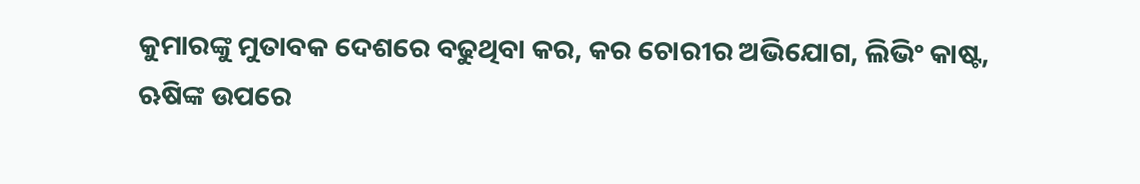କୁମାରଙ୍କୁ ମୁତାବକ ଦେଶରେ ବଢୁଥିବା କର, କର ଚୋରୀର ଅଭିଯୋଗ, ଲିଭିଂ କାଷ୍ଟ, ଋଷିଙ୍କ ଉପରେ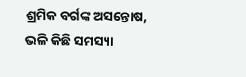ଶ୍ରମିକ ବର୍ଗଙ୍କ ଅସନ୍ତୋଷ, ଭଳି କିଛି ସମସ୍ୟା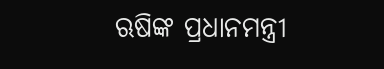ଋଷିଙ୍କ ପ୍ରଧାନମନ୍ତ୍ରୀ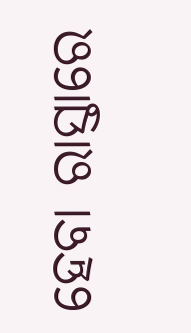ହେବା ରାସ୍ତାରେ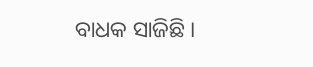ବାଧକ ସାଜିଛି ।